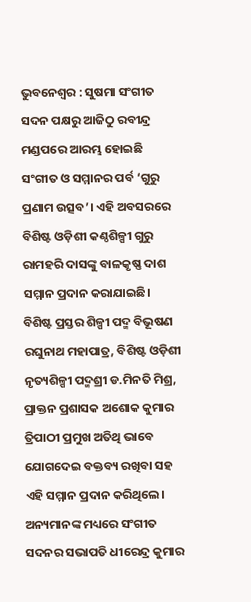ଭୁବନେଶ୍ୱର : ସୁଷମା ସଂଗୀତ ସଦନ ପକ୍ଷରୁ ଆଜିଠୁ ରବୀନ୍ଦ୍ର ମଣ୍ଡପରେ ଆରମ୍ଭ ହୋଇଛି ସଂଗୀତ ଓ ସମ୍ମାନର ପର୍ବ ‘ଗୁରୁ ପ୍ରଣାମ ଉତ୍ସବ’। ଏହି ଅବସରରେ ବିଶିଷ୍ଟ ଓଡ଼ିଶୀ କଣ୍ଠଶିଳ୍ପୀ ଗୁରୁ ରାମହରି ଦାସଙ୍କୁ ବାଳକୃଷ୍ଣ ଦାଶ ସମ୍ମାନ ପ୍ରଦାନ କରାଯାଇଛି।
ବିଶିଷ୍ଟ ପ୍ରସ୍ତର ଶିଳ୍ପୀ ପଦ୍ମ ବିଭୂଷଣ ରଘୁନାଥ ମହାପାତ୍ର, ବିଶିଷ୍ଟ ଓଡ଼ିଶୀ ନୃତ୍ୟଶିଳ୍ପୀ ପଦ୍ମଶ୍ରୀ ଡ.ମିନତି ମିଶ୍ର, ପ୍ରାକ୍ତନ ପ୍ରଶାସକ ଅଶୋକ କୁମାର ତ୍ରିପାଠୀ ପ୍ରମୁଖ ଅତିଥି ଭାବେ ଯୋଗଦେଇ ବକ୍ତବ୍ୟ ରଖିବା ସହ ଏହି ସମ୍ମାନ ପ୍ରଦାନ କରିଥିଲେ। ଅନ୍ୟମାନଙ୍କ ମଧ୍ୟରେ ସଂଗୀତ ସଦନର ସଭାପତି ଧୀରେନ୍ଦ୍ର କୁମାର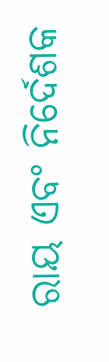ରାୟ ଏବଂ ନିର୍ଦେଶକ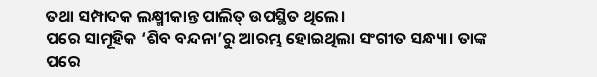ତଥା ସମ୍ପାଦକ ଲକ୍ଷ୍ମୀକାନ୍ତ ପାଲିତ୍ ଉପସ୍ଥିତ ଥିଲେ।
ପରେ ସାମୂହିକ ‘ଶିବ ବନ୍ଦନା’ରୁ ଆରମ୍ଭ ହୋଇଥିଲା ସଂଗୀତ ସନ୍ଧ୍ୟା। ତାଙ୍କ ପରେ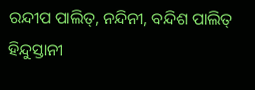ରନ୍ଦୀପ ପାଲିତ୍, ନନ୍ଦିନୀ, ବନ୍ଦିଶ ପାଲିତ୍ ହିନ୍ଦୁସ୍ତାନୀ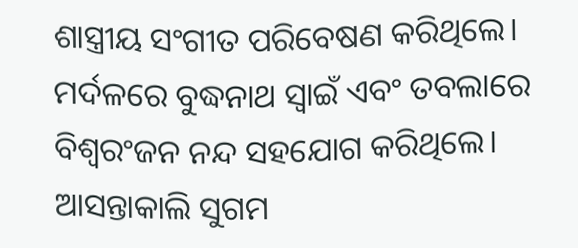ଶାସ୍ତ୍ରୀୟ ସଂଗୀତ ପରିବେଷଣ କରିଥିଲେ। ମର୍ଦଳରେ ବୁଦ୍ଧନାଥ ସ୍ୱାଇଁ ଏବଂ ତବଲାରେ ବିଶ୍ୱରଂଜନ ନନ୍ଦ ସହଯୋଗ କରିଥିଲେ। ଆସନ୍ତାକାଲି ସୁଗମ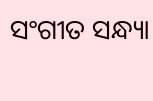ସଂଗୀତ ସନ୍ଧ୍ୟା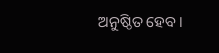ଅନୁଷ୍ଠିତ ହେବ।